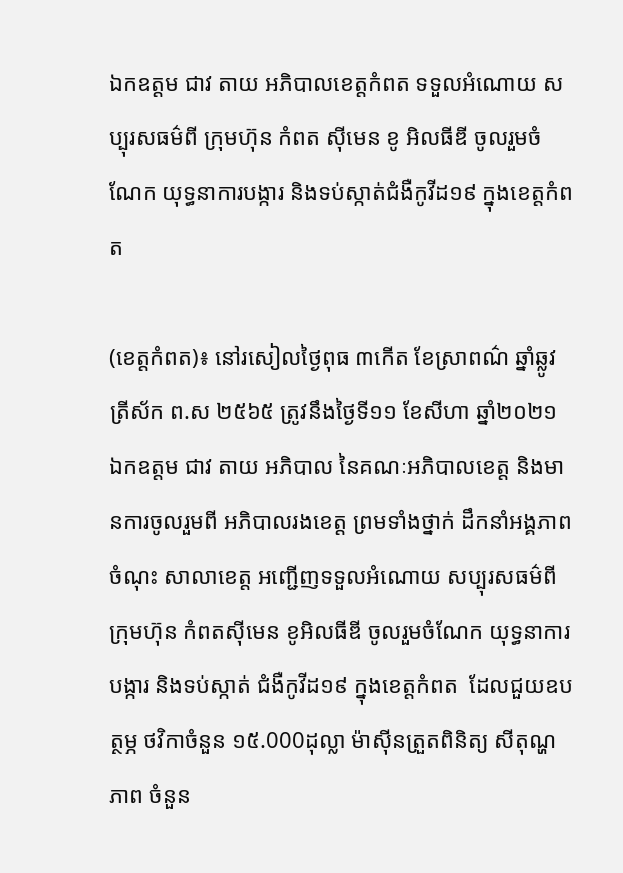ឯកឧត្តម ជាវ តាយ អភិបាលខេត្តកំពត ទទួលអំណោយ សប្បុរសធម៌ពី ក្រុមហ៊ុន កំពត ស៊ីមេន ខូ អិលធីឌី ចូលរួមចំណែក យុទ្ធនាការបង្ការ និងទប់ស្កាត់ជំងឺកូវីដ១៩ ក្នុងខេត្តកំពត

(ខេត្តកំពត)៖ នៅរសៀលថ្ងៃពុធ ៣កើត ខែស្រាពណ៌ ឆ្នាំឆ្លូវ ត្រីស័ក ព.ស ២៥៦៥ ត្រូវនឹងថ្ងៃទី១១ ខែសីហា ឆ្នាំ២០២១ ឯកឧត្តម ជាវ តាយ អភិបាល នៃគណៈអភិបាលខេត្ត និងមានការចូលរួមពី អភិបាលរងខេត្ត ព្រមទាំងថ្នាក់ ដឹកនាំអង្គភាពចំណុះ សាលាខេត្ត អញ្ជើញទទួលអំណោយ សប្បុរសធម៌ពីក្រុមហ៊ុន កំពតស៊ីមេន ខូអិលធីឌី ចូលរួមចំណែក យុទ្ធនាការបង្ការ និងទប់ស្កាត់ ជំងឺកូវីដ១៩ ក្នុងខេត្តកំពត  ដែលជួយឧបត្ថម្ភ ថវិកាចំនួន ១៥.000ដុល្លា ម៉ាស៊ីនត្រួតពិនិត្យ សីតុណ្ហភាព ចំនួន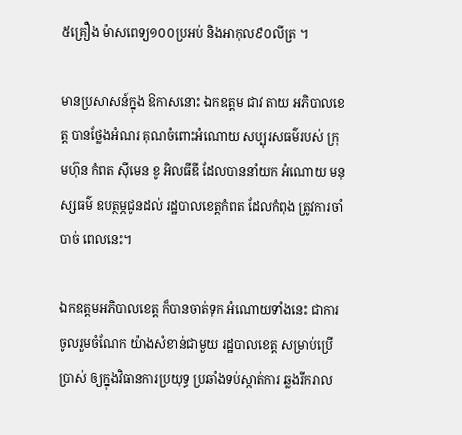៥គ្រឿង ម៉ាសពេទ្យ១០០ប្រអប់ និងអាកុល៩០លីត្រ ។

មានប្រសាសន៍ក្នុង ឱកាសនោះ ឯកឧត្តម ជាវ តាយ អភិបាលខេត្ត បានថ្លែងអំណរ គុណចំពោះអំណោយ សប្បុរសធម៌របស់ ក្រុមហ៊ុន កំពត ស៊ីមេន ខូ អិលធីឌី ដែលបាននាំយក អំណោយ មនុស្សធម៌ ឧបត្ថម្ភជូនដល់ រដ្ឋបាលខេត្តកំពត ដែលកំពុង ត្រូវការចាំបាច់ ពេលនេះ។

ឯកឧត្តមអភិបាលខេត្ត ក៏បានចាត់ទុក អំណោយទាំងនេះ ជាការចូលរួមចំណែក យ៉ាងសំខាន់ជាមួយ រដ្ឋបាលខេត្ត សម្រាប់ប្រើប្រាស់ ឲ្យក្នុងវិធានការប្រយុទ្ធ ប្រឆាំងទប់ស្កាត់ការ ឆ្លងរីករាល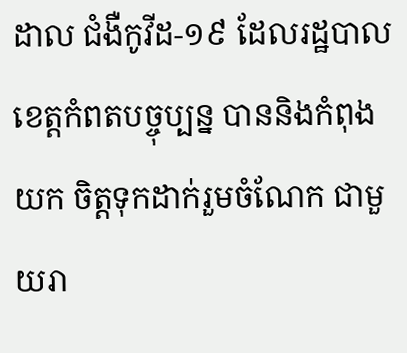ដាល ជំងឺកូវីដ-១៩ ដែលរដ្ឋបាល ខេត្តកំពតបច្ចុប្បន្ន បាននិងកំពុងយក ចិត្តទុកដាក់រួមចំណែក ជាមួយរា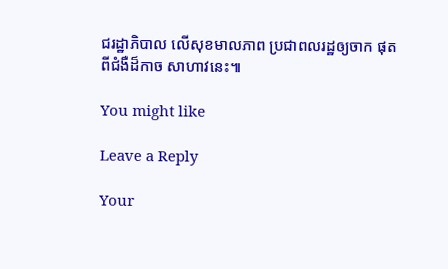ជរដ្ឋាភិបាល លើសុខមាលភាព ប្រជាពលរដ្ឋឲ្យចាក ផុតពីជំងឺដ៏កាច សាហាវនេះ៕

You might like

Leave a Reply

Your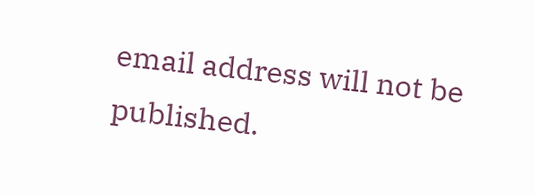email address will not be published.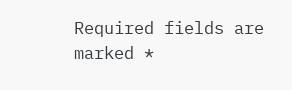Required fields are marked *